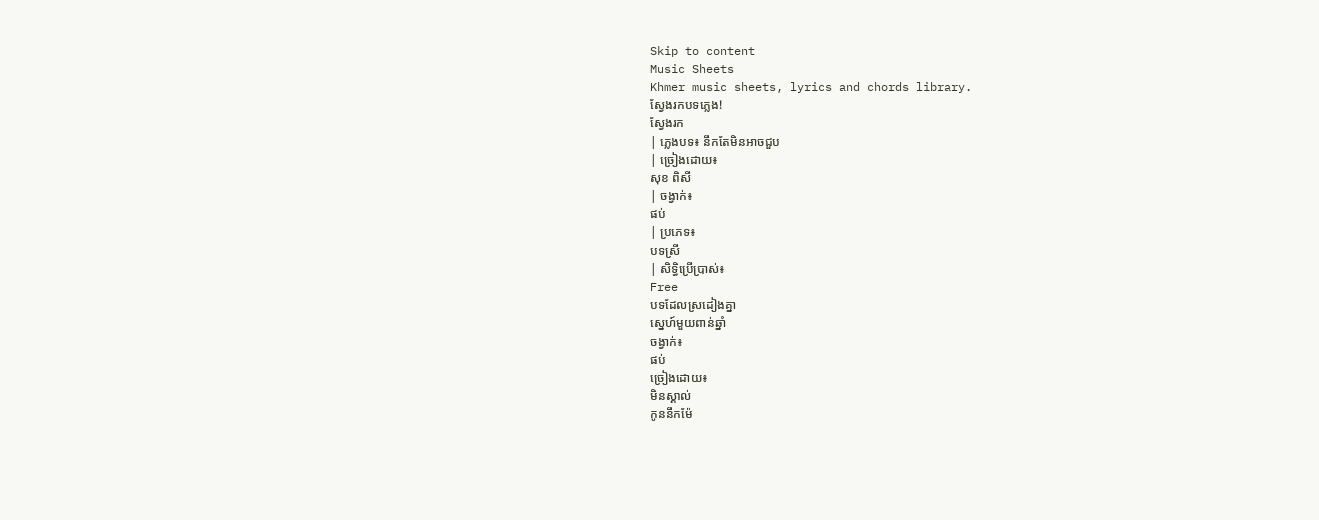Skip to content
Music Sheets
Khmer music sheets, lyrics and chords library.
ស្វែងរកបទភ្លេង!
ស្វែងរក
| ភ្លេងបទ៖ នឹកតែមិនអាចជួប
| ច្រៀងដោយ៖
សុខ ពិសី
| ចង្វាក់៖
ផប់
| ប្រភេទ៖
បទស្រី
| សិទ្ធិប្រើប្រាស់៖
Free
បទដែលស្រដៀងគ្នា
ស្នេហ៍មួយពាន់ឆ្នាំ
ចង្វាក់៖
ផប់
ច្រៀងដោយ៖
មិនស្គាល់
កូននឹកម៉ែ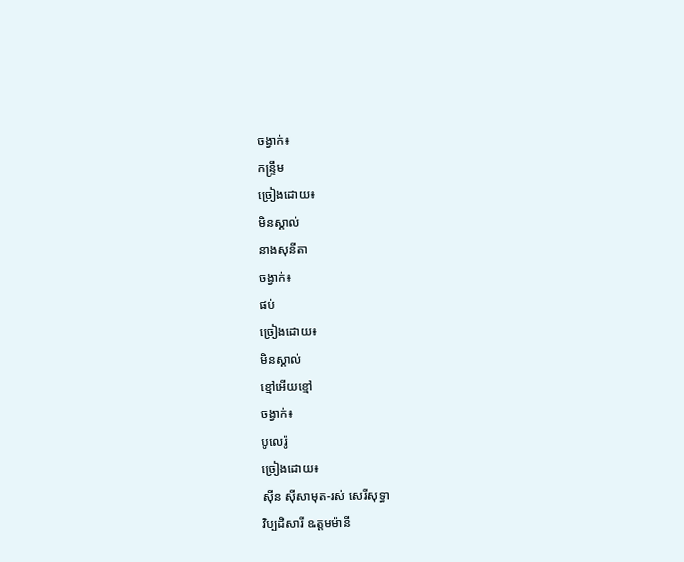ចង្វាក់៖
កន្ទ្រឹម
ច្រៀងដោយ៖
មិនស្គាល់
នាងសុនីតា
ចង្វាក់៖
ផប់
ច្រៀងដោយ៖
មិនស្គាល់
ខ្មៅអើយខ្មៅ
ចង្វាក់៖
បូលេរ៉ូ
ច្រៀងដោយ៖
ស៊ីន ស៊ីសាមុត-រស់ សេរីសុទ្ធា
វិប្បដិសារី ឩត្តមម៉ានី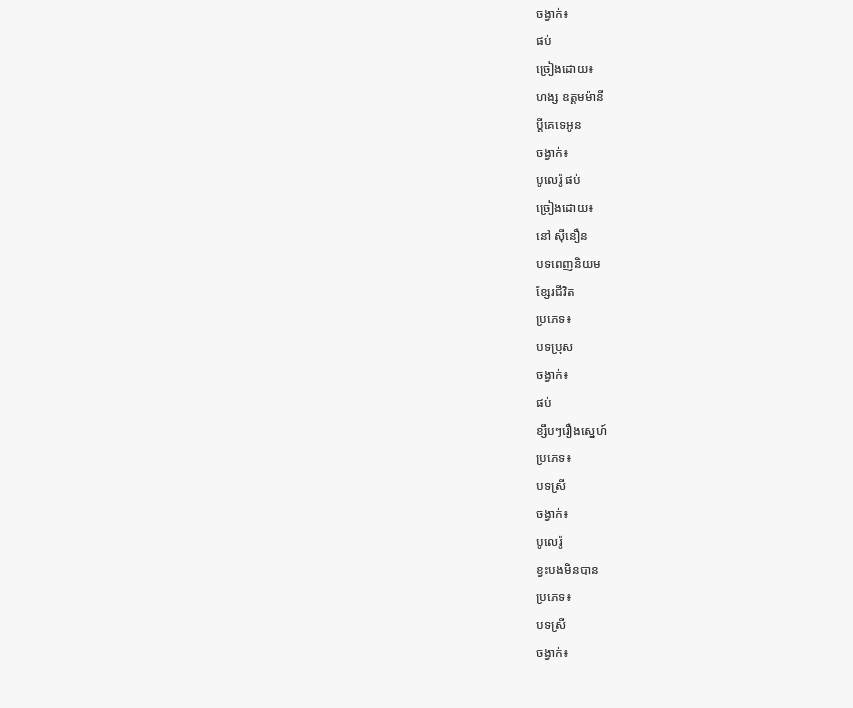ចង្វាក់៖
ផប់
ច្រៀងដោយ៖
ហង្ស ឧត្តមម៉ានី
ប្តីគេទេអូន
ចង្វាក់៖
បូលេរ៉ូ ផប់
ច្រៀងដោយ៖
នៅ សុីនឿន
បទពេញនិយម
ខ្សែរជីវិត
ប្រភេទ៖
បទប្រុស
ចង្វាក់៖
ផប់
ខ្សឹបៗរឿងស្នេហ៍
ប្រភេទ៖
បទស្រី
ចង្វាក់៖
បូលេរ៉ូ
ខ្វះបងមិនបាន
ប្រភេទ៖
បទស្រី
ចង្វាក់៖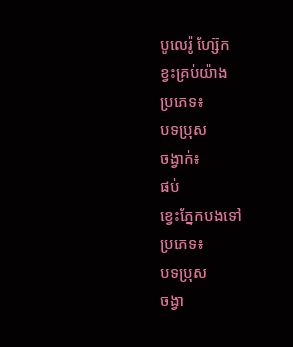បូលេរ៉ូ ហ្ស៊ែក
ខ្វះគ្រប់យ៉ាង
ប្រភេទ៖
បទប្រុស
ចង្វាក់៖
ផប់
ខ្វេះភ្នែកបងទៅ
ប្រភេទ៖
បទប្រុស
ចង្វា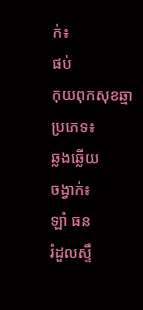ក់៖
ផប់
កុយពុកសុខឆ្មា
ប្រភេទ៖
ឆ្លងឆ្លើយ
ចង្វាក់៖
ឡាំ ធន
រំដួលស្ទឹ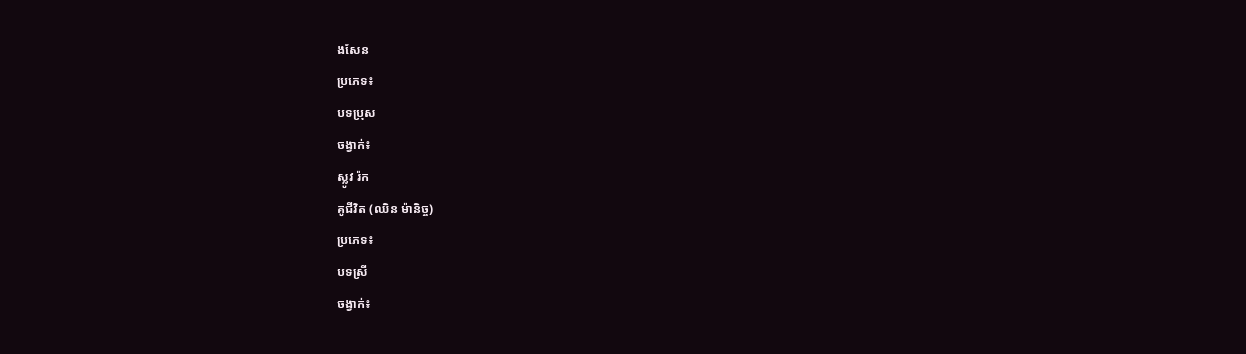ងសែន
ប្រភេទ៖
បទប្រុស
ចង្វាក់៖
ស្លូវ រ៉ក
គូជីវិត (ឈិន ម៉ានិច្ច)
ប្រភេទ៖
បទស្រី
ចង្វាក់៖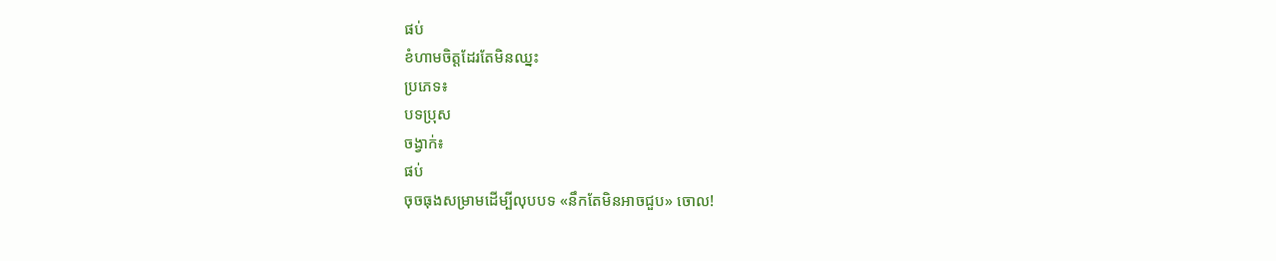ផប់
ខំហាមចិត្តដែរតែមិនឈ្នះ
ប្រភេទ៖
បទប្រុស
ចង្វាក់៖
ផប់
ចុចធុងសម្រាមដើម្បីលុបបទ «នឹកតែមិនអាចជួប» ចោល!